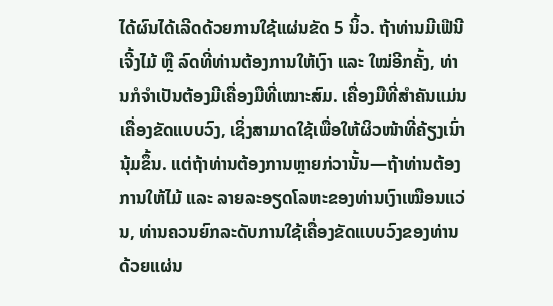ໄດ້ຜົນໄດ້ເລີດດ້ວຍການໃຊ້ແຜ່ນຂັດ 5 ນິ້ວ. ຖ້າທ່ານມີເຟີນີເຈີ້ງໄມ້ ຫຼື ລົດທີ່ທ່ານຕ້ອງການໃຫ້ເງົາ ແລະ ໃໝ່ອີກຄັ້ງ, ທ່ານກໍຈຳເປັນຕ້ອງມີເຄື່ອງມືທີ່ເໝາະສົມ. ເຄື່ອງມືທີ່ສຳຄັນແມ່ນເຄື່ອງຂັດແບບວົງ, ເຊິ່ງສາມາດໃຊ້ເພື່ອໃຫ້ຜິວໜ້າທີ່ຄ້ຽງເນົ່ານຸ້ມຂຶ້ນ. ແຕ່ຖ້າທ່ານຕ້ອງການຫຼາຍກ່ວານັ້ນ—ຖ້າທ່ານຕ້ອງການໃຫ້ໄມ້ ແລະ ລາຍລະອຽດໂລຫະຂອງທ່ານເງົາເໝືອນແວ່ນ, ທ່ານຄວນຍົກລະດັບການໃຊ້ເຄື່ອງຂັດແບບວົງຂອງທ່ານດ້ວຍແຜ່ນ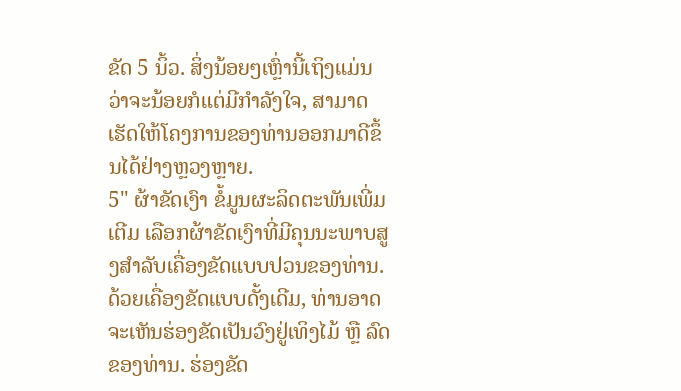ຂັດ 5 ນິ້ວ. ສິ່ງນ້ອຍໆເຫຼົ່ານີ້ເຖິງແມ່ນວ່າຈະນ້ອຍກໍແຕ່ມີກຳລັງໃຈ, ສາມາດເຮັດໃຫ້ໂຄງການຂອງທ່ານອອກມາດີຂຶ້ນໄດ້ຢ່າງຫຼວງຫຼາຍ.
5" ຜ້າຂັດເງົາ ຂໍ້ມູນຜະລິດຕະພັນເພີ່ມເຕີມ ເລືອກຜ້າຂັດເງົາທີ່ມີຄຸນນະພາບສູງສໍາລັບເຄື່ອງຂັດແບບປວນຂອງທ່ານ. ດ້ວຍເຄື່ອງຂັດແບບດັ້ງເດີມ, ທ່ານອາດຈະເຫັນຮ່ອງຂັດເປັນວົງຢູ່ເທິງໄມ້ ຫຼື ລົດຂອງທ່ານ. ຮ່ອງຂັດ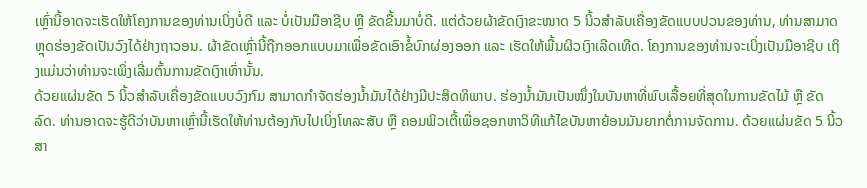ເຫຼົ່ານີ້ອາດຈະເຮັດໃຫ້ໂຄງການຂອງທ່ານເບິ່ງບໍ່ດີ ແລະ ບໍ່ເປັນມືອາຊີບ ຫຼື ຂັດຂື້ນມາບໍ່ດີ. ແຕ່ດ້ວຍຜ້າຂັດເງົາຂະໜາດ 5 ນິ້ວສໍາລັບເຄື່ອງຂັດແບບປວນຂອງທ່ານ, ທ່ານສາມາດຫຼຸດຮ່ອງຂັດເປັນວົງໄດ້ຢ່າງຖາວອນ. ຜ້າຂັດເຫຼົ່ານີ້ຖືກອອກແບບມາເພື່ອຂັດເອົາຂໍ້ບົກຜ່ອງອອກ ແລະ ເຮັດໃຫ້ພື້ນຜິວເງົາເລີດເທີດ. ໂຄງການຂອງທ່ານຈະເບິ່ງເປັນມືອາຊີບ ເຖິງແມ່ນວ່າທ່ານຈະເພິ່ງເລີ່ມຕົ້ນການຂັດເງົາເທົ່ານັ້ນ.
ດ້ວຍແຜ່ນຂັດ 5 ນິ້ວສໍາລັບເຄື່ອງຂັດແບບວົງກົມ ສາມາດກໍາຈັດຮ່ອງນ້ຳມັນໄດ້ຢ່າງມີປະສິດທິພາບ. ຮ່ອງນ້ຳມັນເປັນໜຶ່ງໃນບັນຫາທີ່ພົບເລື້ອຍທີ່ສຸດໃນການຂັດໄມ້ ຫຼື ຂັດລົດ. ທ່ານອາດຈະຮູ້ດີວ່າບັນຫາເຫຼົ່ານີ້ເຮັດໃຫ້ທ່ານຕ້ອງກັບໄປເບິ່ງໂທລະສັບ ຫຼື ຄອມພິວເຕີ້ເພື່ອຊອກຫາວິທີແກ້ໄຂບັນຫາຍ້ອນມັນຍາກຕໍ່ການຈັດການ. ດ້ວຍແຜ່ນຂັດ 5 ນິ້ວ ສາ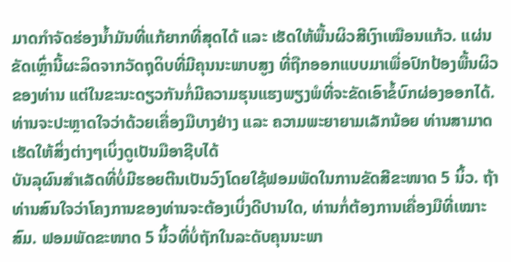ມາດກໍາຈັດຮ່ອງນ້ຳມັນທີ່ແກ້ຍາກທີ່ສຸດໄດ້ ແລະ ເຮັດໃຫ້ພື້ນຜິວສີເງົາເໝືອນແກ້ວ. ແຜ່ນຂັດເຫຼົ່ານີ້ຜະລິດຈາກວັດຖຸດິບທີ່ມີຄຸນນະພາບສູງ ທີ່ຖືກອອກແບບມາເພື່ອປົກປ້ອງພື້ນຜິວຂອງທ່ານ ແຕ່ໃນຂະນະດຽວກັນກໍ່ມີຄວາມຮຸນແຮງພຽງພໍທີ່ຈະຂັດເອົາຂໍ້ບົກຜ່ອງອອກໄດ້. ທ່ານຈະປະຫຼາດໃຈວ່າດ້ວຍເຄື່ອງມືບາງຢ່າງ ແລະ ຄວາມພະຍາຍາມເລັກນ້ອຍ ທ່ານສາມາດເຮັດໃຫ້ສິ່ງຕ່າງໆເບິ່ງດູເປັນມືອາຊີບໄດ້
ບັນລຸຜົນສຳເລັດທີ່ບໍ່ມີຮອຍຕີນເປັນວົງໂດຍໃຊ້ຟອມພັດໃນການຂັດສີຂະໜາດ 5 ນິ້ວ. ຖ້າທ່ານສົນໃຈວ່າໂຄງການຂອງທ່ານຈະຕ້ອງເບິ່ງດີປານໃດ, ທ່ານກໍ່ຕ້ອງການເຄື່ອງມືທີ່ເໝາະສົມ. ຟອມພັດຂະໜາດ 5 ນິ້ວທີ່ບໍ່ຖັກໃນລະດັບຄຸນນະພາ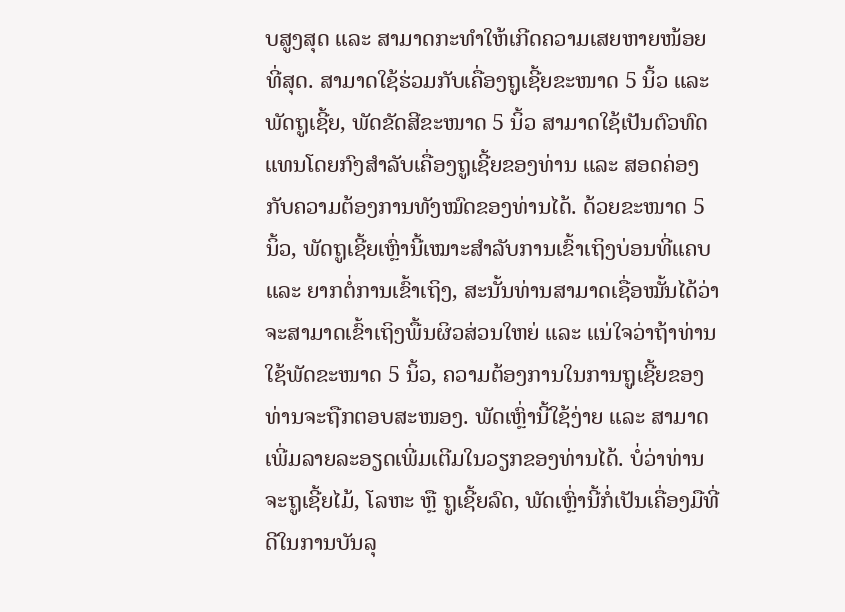ບສູງສຸດ ແລະ ສາມາດກະທຳໃຫ້ເກີດຄວາມເສຍຫາຍໜ້ອຍທີ່ສຸດ. ສາມາດໃຊ້ຮ່ວມກັບເຄື່ອງຖູເຊີ້ຍຂະໜາດ 5 ນິ້ວ ແລະ ພັດຖູເຊີ້ຍ, ພັດຂັດສີຂະໜາດ 5 ນິ້ວ ສາມາດໃຊ້ເປັນຕົວທົດແທນໂດຍກົງສຳລັບເຄື່ອງຖູເຊີ້ຍຂອງທ່ານ ແລະ ສອດຄ່ອງກັບຄວາມຕ້ອງການທັງໝົດຂອງທ່ານໄດ້. ດ້ວຍຂະໜາດ 5 ນິ້ວ, ພັດຖູເຊີ້ຍເຫຼົ່ານີ້ເໝາະສຳລັບການເຂົ້າເຖິງບ່ອນທີ່ແຄບ ແລະ ຍາກຕໍ່ການເຂົ້າເຖິງ, ສະນັ້ນທ່ານສາມາດເຊື່ອໝັ້ນໄດ້ວ່າຈະສາມາດເຂົ້າເຖິງພື້ນຜິວສ່ວນໃຫຍ່ ແລະ ແນ່ໃຈວ່າຖ້າທ່ານໃຊ້ພັດຂະໜາດ 5 ນິ້ວ, ຄວາມຕ້ອງການໃນການຖູເຊີ້ຍຂອງທ່ານຈະຖືກຕອບສະໜອງ. ພັດເຫຼົ່ານີ້ໃຊ້ງ່າຍ ແລະ ສາມາດເພີ່ມລາຍລະອຽດເພີ່ມເຕີມໃນວຽກຂອງທ່ານໄດ້. ບໍ່ວ່າທ່ານຈະຖູເຊີ້ຍໄມ້, ໂລຫະ ຫຼື ຖູເຊີ້ຍລົດ, ພັດເຫຼົ່ານີ້ກໍ່ເປັນເຄື່ອງມືທີ່ດີໃນການບັນລຸ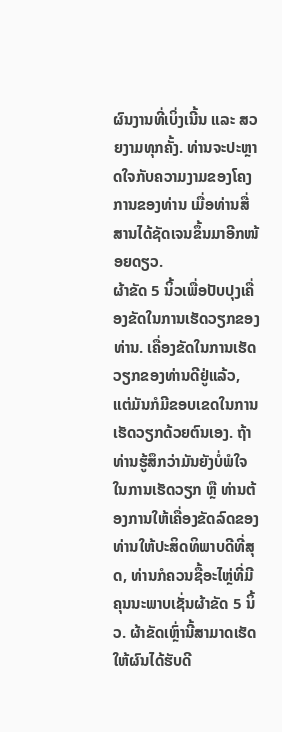ຜົນງານທີ່ເບິ່ງເນີ້ນ ແລະ ສວຍງາມທຸກຄັ້ງ. ທ່ານຈະປະຫຼາດໃຈກັບຄວາມງາມຂອງໂຄງການຂອງທ່ານ ເມື່ອທ່ານສື່ສານໄດ້ຊັດເຈນຂຶ້ນມາອີກໜ້ອຍດຽວ.
ຜ້າຂັດ 5 ນິ້ວເພື່ອປັບປຸງເຄື່ອງຂັດໃນການເຮັດວຽກຂອງທ່ານ. ເຄື່ອງຂັດໃນການເຮັດວຽກຂອງທ່ານດີຢູ່ແລ້ວ, ແຕ່ມັນກໍມີຂອບເຂດໃນການເຮັດວຽກດ້ວຍຕົນເອງ. ຖ້າທ່ານຮູ້ສຶກວ່າມັນຍັງບໍ່ພໍໃຈໃນການເຮັດວຽກ ຫຼື ທ່ານຕ້ອງການໃຫ້ເຄື່ອງຂັດລົດຂອງທ່ານໃຫ້ປະສິດທິພາບດີທີ່ສຸດ, ທ່ານກໍຄວນຊື້ອະໄຫຼ່ທີ່ມີຄຸນນະພາບເຊັ່ນຜ້າຂັດ 5 ນິ້ວ. ຜ້າຂັດເຫຼົ່ານີ້ສາມາດເຮັດໃຫ້ຜົນໄດ້ຮັບດີ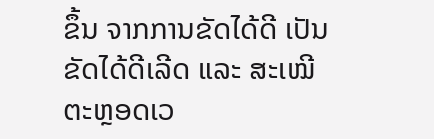ຂຶ້ນ ຈາກການຂັດໄດ້ດີ ເປັນຂັດໄດ້ດີເລີດ ແລະ ສະເໝີຕະຫຼອດເວ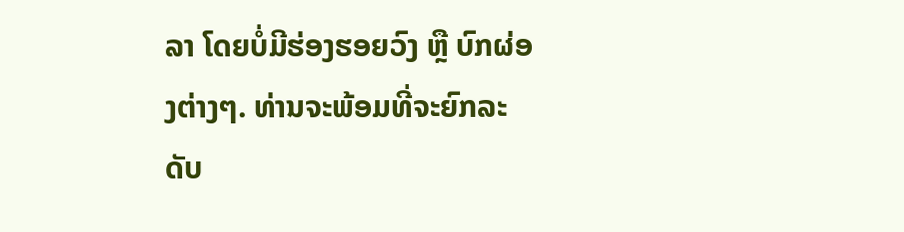ລາ ໂດຍບໍ່ມີຮ່ອງຮອຍວົງ ຫຼື ບົກຜ່ອງຕ່າງໆ. ທ່ານຈະພ້ອມທີ່ຈະຍົກລະດັບ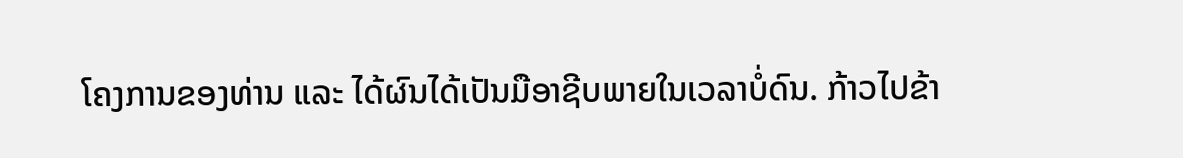ໂຄງການຂອງທ່ານ ແລະ ໄດ້ຜົນໄດ້ເປັນມືອາຊີບພາຍໃນເວລາບໍ່ດົນ. ກ້າວໄປຂ້າ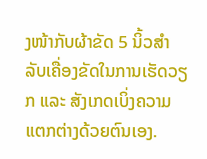ງໜ້າກັບຜ້າຂັດ 5 ນິ້ວສຳລັບເຄື່ອງຂັດໃນການເຮັດວຽກ ແລະ ສັງເກດເບິ່ງຄວາມແຕກຕ່າງດ້ວຍຕົນເອງ.